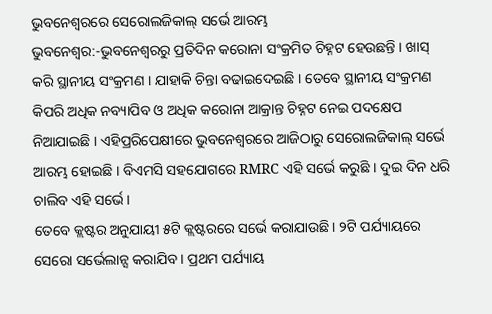ଭୁବନେଶ୍ବରରେ ସେରୋଲଜିକାଲ୍ ସର୍ଭେ ଆରମ୍ଭ
ଭୁବନେଶ୍ୱର:-ଭୁବନେଶ୍ୱରରୁ ପ୍ରତିଦିନ କରୋନା ସଂକ୍ରମିତ ଚିହ୍ନଟ ହେଉଛନ୍ତି । ଖାସ୍ କରି ସ୍ଥାନୀୟ ସଂକ୍ରମଣ । ଯାହାକି ଚିନ୍ତା ବଢାଇଦେଇଛି । ତେବେ ସ୍ଥାନୀୟ ସଂକ୍ରମଣ କିପରି ଅଧିକ ନବ୍ୟାପିବ ଓ ଅଧିକ କରୋନା ଆକ୍ରାନ୍ତ ଚିହ୍ନଟ ନେଇ ପଦକ୍ଷେପ ନିଆଯାଇଛି । ଏହିପ୍ରରିପେକ୍ଷୀରେ ଭୁବନେଶ୍ୱରରେ ଆଜିଠାରୁ ସେରୋଲଜିକାଲ୍ ସର୍ଭେ ଆରମ୍ଭ ହୋଇଛି । ବିଏମସି ସହଯୋଗରେ RMRC ଏହି ସର୍ଭେ କରୁଛି । ଦୁଇ ଦିନ ଧରି ଚାଲିବ ଏହି ସର୍ଭେ ।
ତେବେ କ୍ଲଷ୍ଟର ଅନୁଯାୟୀ ୫ଟି କ୍ଲଷ୍ଟରରେ ସର୍ଭେ କରାଯାଉଛି। ୨ଟି ପର୍ଯ୍ୟାୟରେ ସେରୋ ସର୍ଭେଲାନ୍ସ କରାଯିବ । ପ୍ରଥମ ପର୍ଯ୍ୟାୟ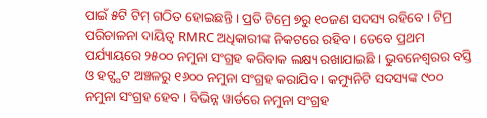ପାଇଁ ୫ଟି ଟିମ୍ ଗଠିତ ହୋଇଛନ୍ତି । ପ୍ରତି ଟିମ୍ରେ ୭ରୁ ୧୦ଜଣ ସଦସ୍ୟ ରହିବେ । ଟିମ୍ର ପରିଚାଳନା ଦାୟିତ୍ୱ RMRC ଅଧିକାରୀଙ୍କ ନିକଟରେ ରହିବ । ତେବେ ପ୍ରଥମ ପର୍ଯ୍ୟାୟରେ ୨୫୦୦ ନମୁନା ସଂଗ୍ରହ କରିବାକ ଲକ୍ଷ୍ୟ ରଖାଯାଇଛି । ଭୁବନେଶ୍ୱରର ବସ୍ତି ଓ ହଟ୍ସ୍ପଟ ଅଞ୍ଚଳରୁ ୧୬୦୦ ନମୁନା ସଂଗ୍ରହ କରାଯିବ । କମ୍ୟୁନିଟି ସଦସ୍ୟଙ୍କ ୯୦୦ ନମୁନା ସଂଗ୍ରହ ହେବ । ବିଭିନ୍ନ ୱାର୍ଡରେ ନମୁନା ସଂଗ୍ରହ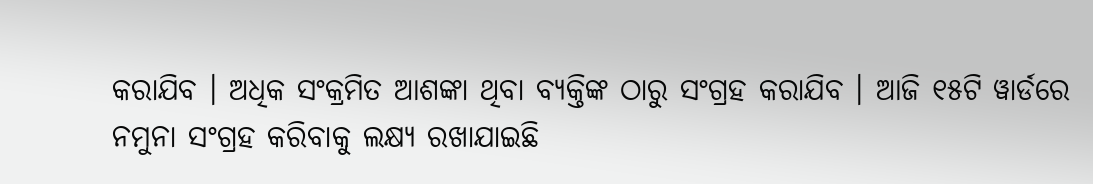କରାଯିବ । ଅଧିକ ସଂକ୍ରମିତ ଆଶଙ୍କା ଥିବା ବ୍ୟକ୍ତିଙ୍କ ଠାରୁ ସଂଗ୍ରହ କରାଯିବ । ଆଜି ୧୫ଟି ୱାର୍ଡରେ ନମୁନା ସଂଗ୍ରହ କରିବାକୁ ଲକ୍ଷ୍ୟ ରଖାଯାଇଛି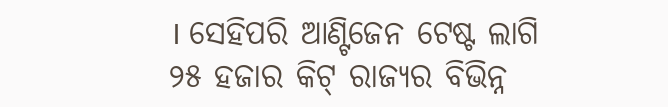। ସେହିପରି ଆଣ୍ଟିଜେନ ଟେଷ୍ଟ ଲାଗି ୨୫ ହଜାର କିଟ୍ ରାଜ୍ୟର ବିଭିନ୍ନ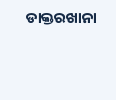ଡାକ୍ତରଖାନା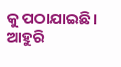କୁ ପଠାଯାଇଛି । ଆହୁରି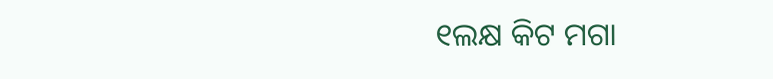୧ଲକ୍ଷ କିଟ ମଗା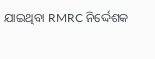ଯାଇଥିବା RMRC ନିର୍ଦ୍ଦେଶକ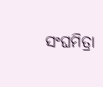ସଂଘମିତ୍ରା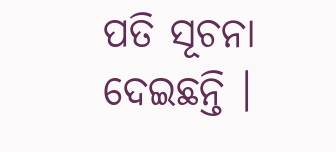ପତି ସୂଚନା ଦେଇଛନ୍ତି ।